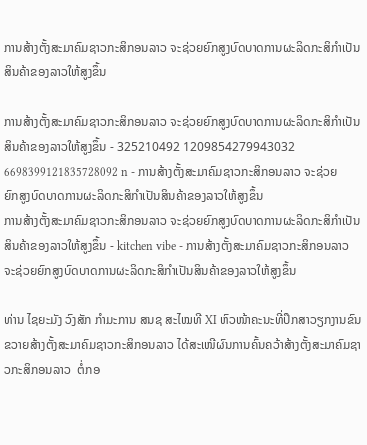ການສ້າງຕັ້ງສະມາຄົມຊາວກະສິກອນລາວ ຈະຊ່ວຍຍົກສູງບົດບາດການຜະລິດກະສິກໍາເປັນສິນຄ້າຂອງລາວໃຫ້ສູງຂຶ້ນ

ການສ້າງຕັ້ງສະມາຄົມຊາວກະສິກອນລາວ ຈະຊ່ວຍຍົກສູງບົດບາດການຜະລິດກະສິກໍາເປັນສິນຄ້າຂອງລາວໃຫ້ສູງຂຶ້ນ - 325210492 1209854279943032 6698399121835728092 n - ການສ້າງຕັ້ງສະມາຄົມຊາວກະສິກອນລາວ ຈະຊ່ວຍຍົກສູງບົດບາດການຜະລິດກະສິກໍາເປັນສິນຄ້າຂອງລາວໃຫ້ສູງຂຶ້ນ
ການສ້າງຕັ້ງສະມາຄົມຊາວກະສິກອນລາວ ຈະຊ່ວຍຍົກສູງບົດບາດການຜະລິດກະສິກໍາເປັນສິນຄ້າຂອງລາວໃຫ້ສູງຂຶ້ນ - kitchen vibe - ການສ້າງຕັ້ງສະມາຄົມຊາວກະສິກອນລາວ ຈະຊ່ວຍຍົກສູງບົດບາດການຜະລິດກະສິກໍາເປັນສິນຄ້າຂອງລາວໃຫ້ສູງຂຶ້ນ

ທ່ານ ໄຊຍະມັງ ວົງສັກ ກໍາມະການ ສນຊ ສະໄໝທີ XI ຫົວໜ້າຄະນະທີ່ປຶກສາວຽກງານຂົນຂວາຍສ້າງຕັ້ງສະມາຄົມຊາວກະສິກອນລາວ ໄດ້ສະເໜີຜົນການຄົ້ນຄວ້າສ້າງຕັ້ງສະມາຄົມຊາວກະສິກອນລາວ  ຕໍ່ກອ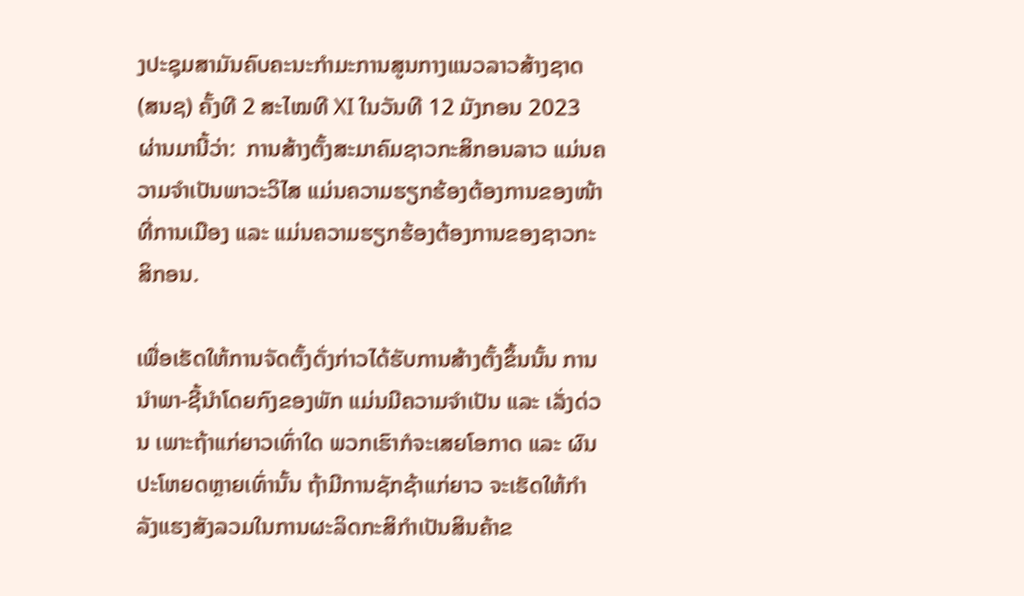ງປະຊຸມສາມັນຄົບຄະນະກຳມະການສູນກາງແນວລາວສ້າງຊາດ (ສນຊ) ຄັ້ງທີ 2 ສະໄໝທີ XI ໃນວັນທີ 12 ມັງກອນ 2023 ຜ່ານມານີ້ວ່າ:  ການສ້າງຕັ້ງສະມາຄົມຊາວກະສິກອນລາວ ແມ່ນຄວາມຈໍາເປັນພາວະວິໄສ ແມ່ນຄວາມຮຽກຮ້ອງຕ້ອງການຂອງໜ້າທີ່ການເມືອງ ແລະ ແມ່ນຄວາມຮຽກຮ້ອງຕ້ອງການຂອງຊາວກະສິກອນ.

ເພື່ອເຮັດໃຫ້ການຈັດຕັ້ງດັ່ງກ່າວໄດ້ຮັບການສ້າງຕັ້ງຂຶ້ນນັ້ນ ການນໍາພາ-ຊີ້ນໍາໂດຍກົງຂອງພັກ ແມ່ນມີຄວາມຈໍາເປັນ ແລະ ເລັ່ງດ່ວນ ເພາະຖ້າແກ່ຍາວເທົ່າໃດ ພວກເຮົາກໍຈະເສຍໂອກາດ ແລະ ຜົນປະໂຫຍດຫຼາຍເທົ່ານັ້ນ ຖ້າມີການຊັກຊ້າແກ່ຍາວ ຈະເຮັດໃຫ້ກໍາລັງແຮງສັງລວມໃນການຜະລິດກະສິກໍາເປັນສິນຄ້າຂ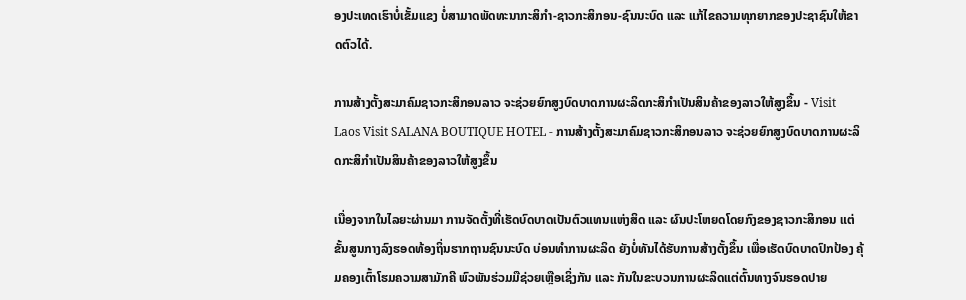ອງປະເທດເຮົາບໍ່ເຂັ້ມແຂງ ບໍ່ສາມາດພັດທະນາກະສິກຳ-ຊາວກະສິກອນ-ຊົນນະບົດ ແລະ ແກ້ໄຂຄວາມທຸກຍາກຂອງປະຊາຊົນໃຫ້ຂາດຕົວໄດ້.

ການສ້າງຕັ້ງສະມາຄົມຊາວກະສິກອນລາວ ຈະຊ່ວຍຍົກສູງບົດບາດການຜະລິດກະສິກໍາເປັນສິນຄ້າຂອງລາວໃຫ້ສູງຂຶ້ນ - Visit Laos Visit SALANA BOUTIQUE HOTEL - ການສ້າງຕັ້ງສະມາຄົມຊາວກະສິກອນລາວ ຈະຊ່ວຍຍົກສູງບົດບາດການຜະລິດກະສິກໍາເປັນສິນຄ້າຂອງລາວໃຫ້ສູງຂຶ້ນ

ເນື່ອງຈາກໃນໄລຍະຜ່ານມາ ການຈັດຕັ້ງທີ່ເຮັດບົດບາດເປັນຕົວແທນແຫ່ງສິດ ແລະ ຜົນປະໂຫຍດໂດຍກົງຂອງຊາວກະສິກອນ ແຕ່ຂັ້ນສູນກາງລົງຮອດທ້ອງຖິ່ນຮາກຖານຊົນນະບົດ ບ່ອນທຳການຜະລິດ ຍັງບໍ່ທັນໄດ້ຮັບການສ້າງຕັ້ງຂຶ້ນ ເພື່ອເຮັດບົດບາດປົກປ້ອງ ຄຸ້ມຄອງເຕົ້າໂຮມຄວາມສາມັກຄີ ພົວພັນຮ່ວມມືຊ່ວຍເຫຼືອເຊິ່ງກັນ ແລະ ກັນໃນຂະບວນການຜະລິດແຕ່ຕົ້ນທາງຈົນຮອດປາຍ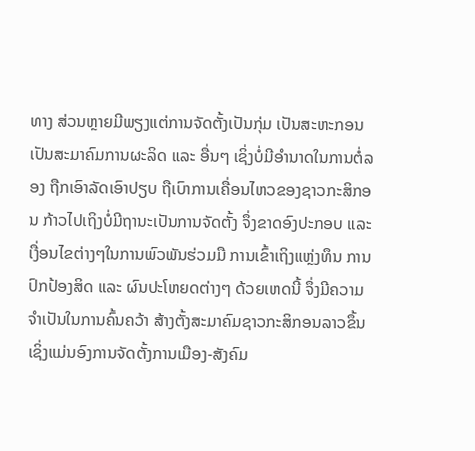ທາງ ສ່ວນຫຼາຍມີພຽງແຕ່ການຈັດຕັ້ງເປັນກຸ່ມ ເປັນສະຫະກອນ ເປັນສະມາຄົມການຜະລິດ ແລະ ອື່ນໆ ເຊິ່ງບໍ່ມີອຳນາດໃນການຕໍ່ລອງ ຖືກເອົາລັດເອົາປຽບ ຖືເບົາການເຄື່ອນໄຫວຂອງຊາວກະສິກອນ ກ້າວໄປເຖິງບໍ່ມີຖານະເປັນການຈັດຕັ້ງ ຈຶ່ງຂາດອົງປະກອບ ແລະ ເງື່ອນໄຂຕ່າງໆໃນການພົວພັນຮ່ວມມື ການເຂົ້າເຖິງແຫຼ່ງທຶນ ການປົກປ້ອງສິດ ແລະ ຜົນປະໂຫຍດຕ່າງໆ ດ້ວຍເຫດນີ້ ຈຶ່ງມີຄວາມຈຳເປັນໃນການຄົ້ນຄວ້າ ສ້າງຕັ້ງສະມາຄົມຊາວກະສິກອນລາວຂຶ້ນ ເຊິ່ງແມ່ນອົງການຈັດຕັ້ງການເມືອງ-ສັງຄົມ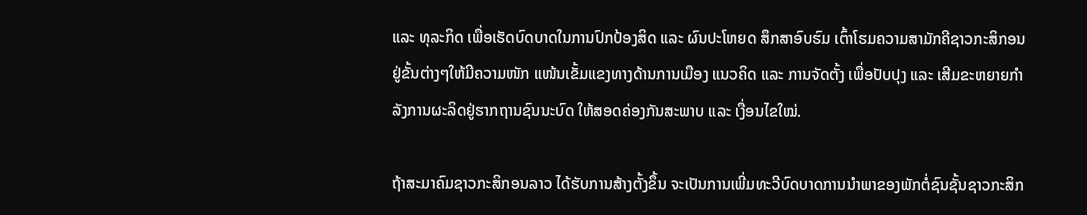ແລະ ທຸລະກິດ ເພື່ອເຮັດບົດບາດໃນການປົກປ້ອງສິດ ແລະ ຜົນປະໂຫຍດ ສຶກສາອົບຮົມ ເຕົ້າໂຮມຄວາມສາມັກຄີຊາວກະສິກອນຢູ່ຂັ້ນຕ່າງໆໃຫ້ມີຄວາມໜັກ ແໜ້ນເຂັ້ມແຂງທາງດ້ານການເມືອງ ແນວຄິດ ແລະ ການຈັດຕັ້ງ ເພື່ອປັບປຸງ ແລະ ເສີມຂະຫຍາຍກຳລັງການຜະລິດຢູ່ຮາກຖານຊົນນະບົດ ໃຫ້ສອດຄ່ອງກັນສະພາບ ແລະ ເງື່ອນໄຂໃໝ່.

ຖ້າສະມາຄົມຊາວກະສິກອນລາວ ໄດ້ຮັບການສ້າງຕັ້ງຂຶ້ນ ຈະເປັນການເພີ່ມທະວີບົດບາດການນໍາພາຂອງພັກຕໍ່ຊົນຊັ້ນຊາວກະສິກ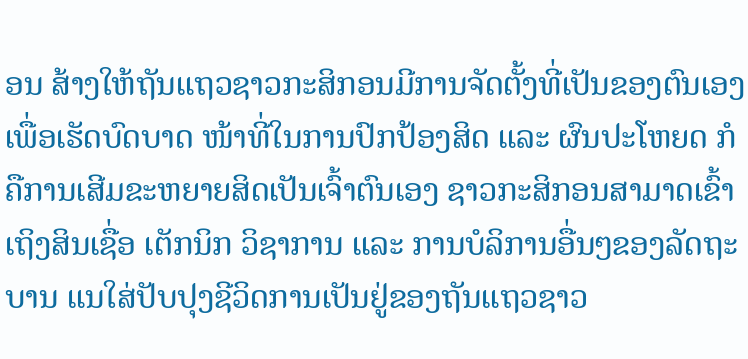ອນ ສ້າງໃຫ້ຖັນແຖວຊາວກະສິກອນມີການຈັດຕັ້ງທີ່ເປັນຂອງຕົນເອງ ເພື່ອເຮັດບົດບາດ ໜ້າທີ່ໃນການປົກປ້ອງສິດ ແລະ ຜົນປະໂຫຍດ ກໍຄືການເສີມຂະຫຍາຍສິດເປັນເຈົ້າຕົນເອງ ຊາວກະສິກອນສາມາດເຂົ້າເຖິງສິນເຊື່ອ ເຕັກນິກ ວິຊາການ ແລະ ການບໍລິການອື່ນໆຂອງລັດຖະບານ ແນໃສ່ປັບປຸງຊີວິດການເປັນຢູ່ຂອງຖັນແຖວຊາວ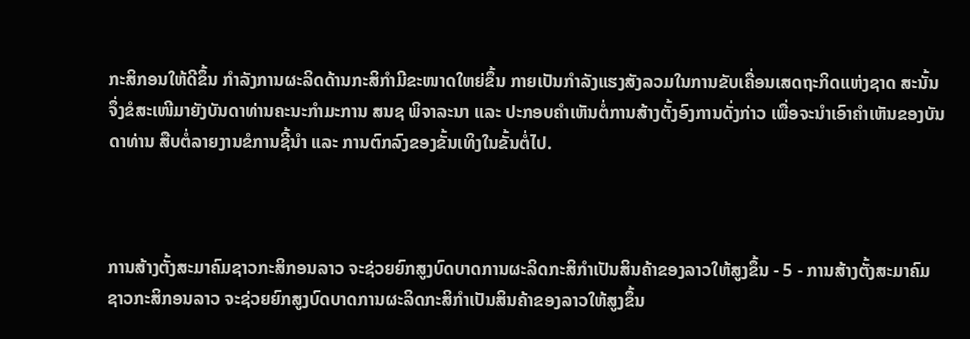ກະສິກອນໃຫ້ດີຂຶ້ນ ກໍາລັງການຜະລິດດ້ານກະສິກໍາມີຂະໜາດໃຫຍ່ຂຶ້ນ ກາຍເປັນກໍາລັງແຮງສັງລວມໃນການຂັບເຄື່ອນເສດຖະກິດແຫ່ງຊາດ ສະນັ້ນ ຈຶ່ງຂໍສະເໜີມາຍັງບັນດາທ່ານຄະນະກໍາມະການ ສນຊ ພິຈາລະນາ ແລະ ປະກອບຄໍາເຫັນຕໍ່ການສ້າງຕັ້ງອົງການດັ່ງກ່າວ ເພື່ອຈະນຳເອົາຄໍາເຫັນຂອງບັນດາທ່ານ ສືບຕໍ່ລາຍງານຂໍການຊີ້ນໍາ ແລະ ການຕົກລົງຂອງຂັ້ນເທິງໃນຂັ້ນຕໍ່ໄປ.



ການສ້າງຕັ້ງສະມາຄົມຊາວກະສິກອນລາວ ຈະຊ່ວຍຍົກສູງບົດບາດການຜະລິດກະສິກໍາເປັນສິນຄ້າຂອງລາວໃຫ້ສູງຂຶ້ນ - 5 - ການສ້າງຕັ້ງສະມາຄົມຊາວກະສິກອນລາວ ຈະຊ່ວຍຍົກສູງບົດບາດການຜະລິດກະສິກໍາເປັນສິນຄ້າຂອງລາວໃຫ້ສູງຂຶ້ນ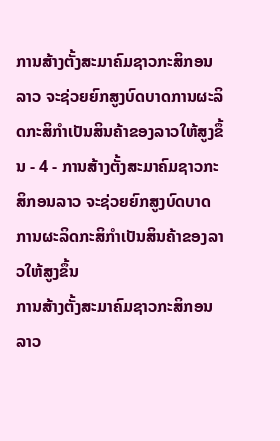ການສ້າງຕັ້ງສະມາຄົມຊາວກະສິກອນລາວ ຈະຊ່ວຍຍົກສູງບົດບາດການຜະລິດກະສິກໍາເປັນສິນຄ້າຂອງລາວໃຫ້ສູງຂຶ້ນ - 4 - ການສ້າງຕັ້ງສະມາຄົມຊາວກະສິກອນລາວ ຈະຊ່ວຍຍົກສູງບົດບາດການຜະລິດກະສິກໍາເປັນສິນຄ້າຂອງລາວໃຫ້ສູງຂຶ້ນ
ການສ້າງຕັ້ງສະມາຄົມຊາວກະສິກອນລາວ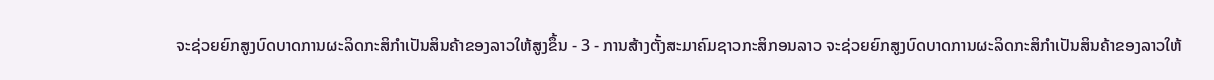ຈະຊ່ວຍຍົກສູງບົດບາດການຜະລິດກະສິກໍາເປັນສິນຄ້າຂອງລາວໃຫ້ສູງຂຶ້ນ - 3 - ການສ້າງຕັ້ງສະມາຄົມຊາວກະສິກອນລາວ ຈະຊ່ວຍຍົກສູງບົດບາດການຜະລິດກະສິກໍາເປັນສິນຄ້າຂອງລາວໃຫ້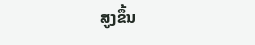ສູງຂຶ້ນ